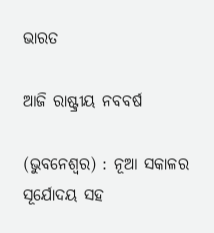ଭାରତ

ଆଜି ରାଷ୍ଟ୍ରୀୟ ନବବର୍ଷ

(ଭୁବନେଶ୍ୱର) : ନୂଆ ସକାଳର ସୂର୍ଯୋଦୟ ସହ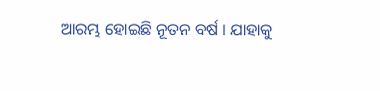ଆରମ୍ଭ ହୋଇଛି ନୂତନ ବର୍ଷ । ଯାହାକୁ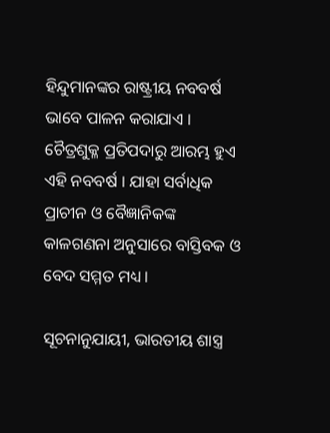ହିନ୍ଦୁମାନଙ୍କର ରାଷ୍ଟ୍ରୀୟ ନବବର୍ଷ ଭାବେ ପାଳନ କରାଯାଏ । ଚୈତ୍ରଶୁକ୍ଳ ପ୍ରତିପଦାରୁ ଆରମ୍ଭ ହୁଏ ଏହି ନବବର୍ଷ । ଯାହା ସର୍ବାଧିକ ପ୍ରାଚୀନ ଓ ବୈଜ୍ଞାନିକଙ୍କ କାଳଗଣନା ଅନୁସାରେ ବାସ୍ତିବକ ଓ ବେଦ ସମ୍ମତ ମଧ୍ୟ ।

ସୂଚନାନୁଯାୟୀ, ଭାରତୀୟ ଶାସ୍ତ୍ର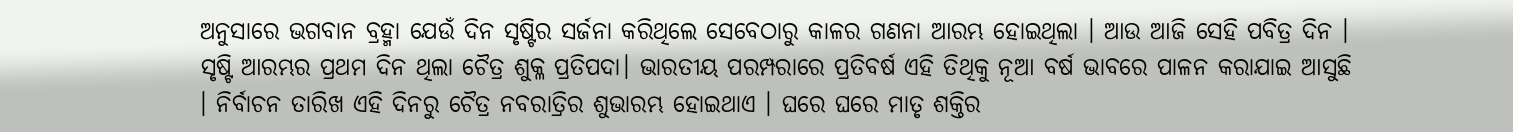ଅନୁସାରେ ଭଗବାନ ବ୍ରହ୍ମା ଯେଉଁ ଦିନ ସୃଷ୍ଟିର ସର୍ଜନା କରିଥିଲେ ସେବେଠାରୁ କାଳର ଗଣନା ଆରମ୍ଭ ହୋଇଥିଲା । ଆଉ ଆଜି ସେହି ପବିତ୍ର ଦିନ । ସୃଷ୍ଟି ଆରମ୍ଭର ପ୍ରଥମ ଦିନ ଥିଲା ଚୈତ୍ର ଶୁକ୍ଳ ପ୍ରତିପଦା। ଭାରତୀୟ ପରମ୍ପରାରେ ପ୍ରତିବର୍ଷ ଏହି ତିଥିକୁ ନୂଆ ବର୍ଷ ଭାବରେ ପାଳନ କରାଯାଇ ଆସୁଛି । ନିର୍ବାଚନ ତାରିଖ ଏହି ଦିନରୁ ଚୈତ୍ର ନବରାତ୍ରିର ଶୁଭାରମ୍ଭ ହୋଇଥାଏ । ଘରେ ଘରେ ମାତୃ ଶକ୍ତିର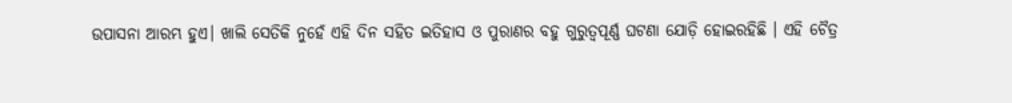ଉପାସନା ଆରମ୍ଭ ହୁଏ। ଖାଲି ସେତିକି ନୁହେଁ ଏହି ଦିନ ସହିତ ଇତିହାସ ଓ ପୁରାଣର ବହୁ ଗୁରୁତ୍ବପୂର୍ଣ୍ଣ ଘଟଣା ଯୋଡ଼ି ହୋଇରହିଛି । ଏହି ଚୈତ୍ର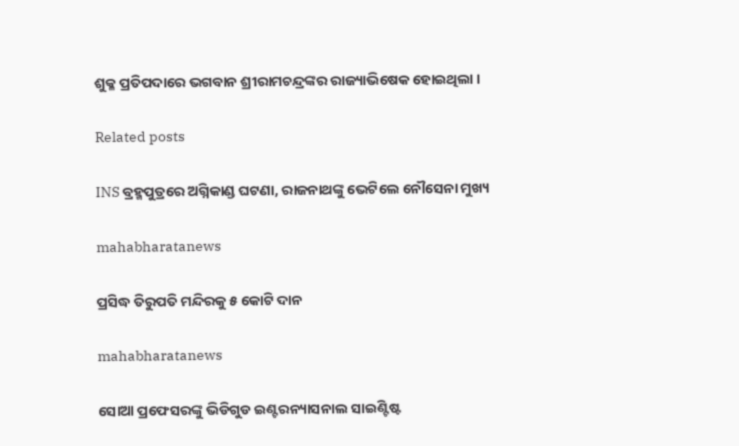ଶୁକ୍ଳ ପ୍ରତିପଦାରେ ଭଗବାନ ଶ୍ରୀରାମଚନ୍ଦ୍ରଙ୍କର ରାଜ୍ୟାଭିଷେକ ହୋଇଥିଲା ।

Related posts

INS ବ୍ରହ୍ମପୁତ୍ରରେ ଅଗ୍ନିକାଣ୍ଡ ଘଟଣା, ରାଜନାଥଙ୍କୁ ଭେଟିଲେ ନୌସେନା ମୁଖ୍ୟ

mahabharatanews

ପ୍ରସିଦ୍ଧ ତିରୁପତି ମନ୍ଦିରକୁ ୫ କୋଟି ଦାନ

mahabharatanews

ସୋଆ ପ୍ରଫେସରଙ୍କୁ ଭିଡିଗୁଡ ଇଣ୍ଟରନ୍ୟାସନାଲ ସାଇଣ୍ଟିଷ୍ଟ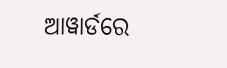ଆୱାର୍ଡରେ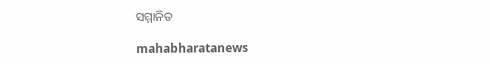ସମ୍ମାନିତ

mahabharatanews